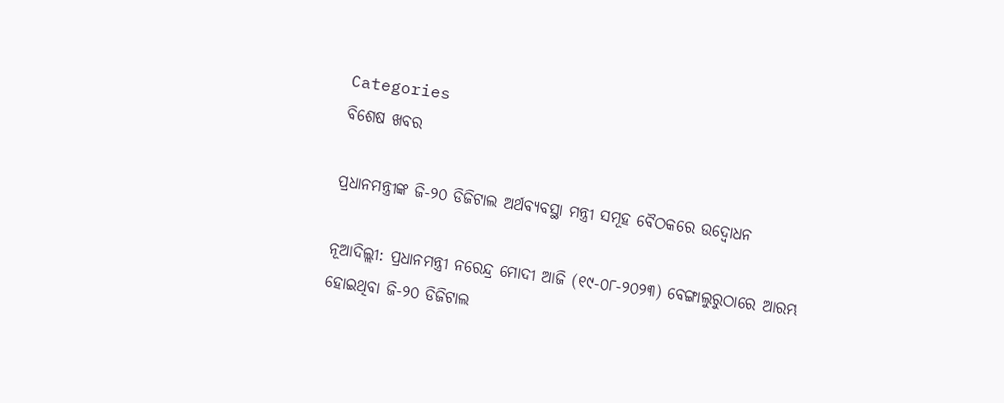Categories
ବିଶେଷ ଖବର

ପ୍ରଧାନମନ୍ତ୍ରୀଙ୍କ ଜି-୨୦ ଡିଜିଟାଲ ଅର୍ଥବ୍ୟବସ୍ଥା ମନ୍ତ୍ରୀ ସମୂହ ବୈଠକରେ ଉଦ୍ବୋଧନ

ନୂଆଦିଲ୍ଲୀ: ପ୍ରଧାନମନ୍ତ୍ରୀ ନରେନ୍ଦ୍ର ମୋଦୀ ଆଜି (୧୯-୦୮-୨୦୨୩) ବେଙ୍ଗାଲୁରୁଠାରେ ଆରମ୍ଭ ହୋଇଥିବା ଜି-୨୦ ଡିଜିଟାଲ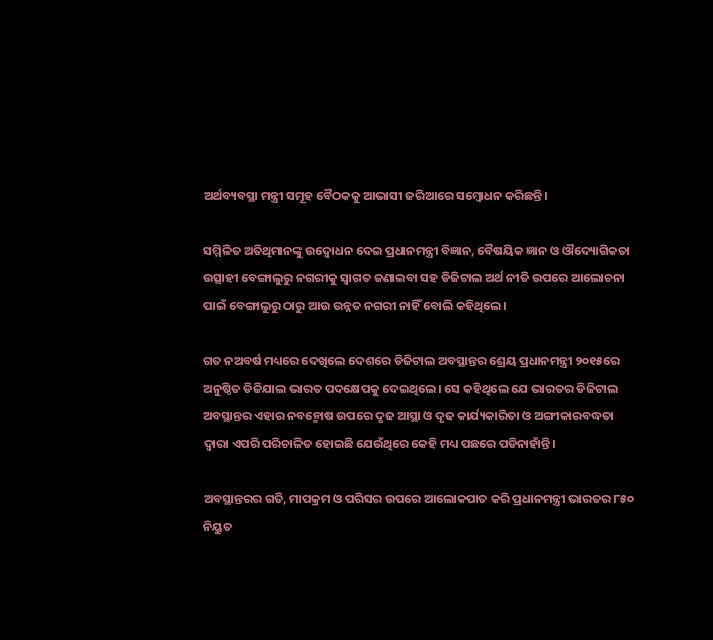ଅର୍ଥବ୍ୟବସ୍ଥା ମନ୍ତ୍ରୀ ସମୂହ ବୈଠକକୁ ଆଭାସୀ ଜରିଆରେ ସମ୍ବୋଧନ କରିଛନ୍ତି।

ସମ୍ମିଳିତ ଅତିଥିମାନଙ୍କୁ ଉଦ୍ବୋଧନ ଦେଇ ପ୍ରଧାନମନ୍ତ୍ରୀ ବିଜ୍ଞାନ, ବୈଷୟିକ ଜ୍ଞାନ ଓ ଔଦ୍ୟୋଗିକତା ଉତ୍ସାହୀ ବେଙ୍ଗାଲୁରୁ ନଗରୀକୁ ସ୍ୱାଗତ ଜଣାଇବା ସହ ଡିଜିଟାଲ ଅର୍ଥ ନୀତି ଉପରେ ଆଲୋଚନା ପାଇଁ ବେଙ୍ଗାଲୁରୁ ଠାରୁ ଆଉ ଉନ୍ନତ ନଗରୀ ନାହିଁ ବୋଲି କହିଥିଲେ।

ଗତ ନଅବର୍ଷ ମଧ୍ୟରେ ଦେଖିଲେ ଦେଶରେ ଡିଜିଟାଲ ଅବସ୍ଥାନ୍ତର ଶ୍ରେୟ ପ୍ରଧାନମନ୍ତ୍ରୀ ୨୦୧୫ରେ ଅନୁଷ୍ଠିତ ଡିଜିଯାଲ ଭାରତ ପଦକ୍ଷେପକୁ ଦେଇଥିଲେ। ସେ କହିଥିଲେ ଯେ ଭାରତର ଡିଜିଟାଲ ଅବସ୍ଥାନ୍ତର ଏହାର ନବନ୍ମୋଷ ଉପରେ ଦୃଢ ଆସ୍ଥା ଓ ଦୃଢ କାର୍ଯ୍ୟକାରିତା ଓ ଅଙ୍ଗୀକାରବଦ୍ଧତା ଦ୍ୱାରା ଏପରି ପରିଚାଳିତ ହୋଇଛି ଯେଉଁଥିରେ କେହି ମଧ୍ୟ ପଛରେ ପଡିନାହାଁନ୍ତି।

ଅବସ୍ଥାନ୍ତରର ଗତି, ମାପକ୍ରମ ଓ ପରିସର ଉପରେ ଆଲୋକପାତ କରି ପ୍ରଧାନମନ୍ତ୍ରୀ ଭାରତର ୮୫୦ ନିୟୁତ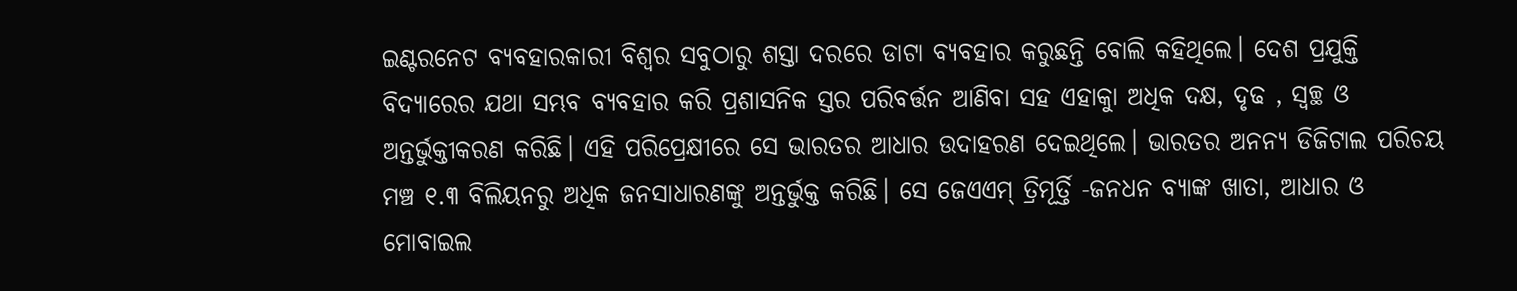ଇଣ୍ଟରନେଟ ବ୍ୟବହାରକାରୀ ବିଶ୍ୱର ସବୁଠାରୁ ଶସ୍ତା ଦରରେ ଡାଟା ବ୍ୟବହାର କରୁଛନ୍ତି ବୋଲି କହିଥିଲେ। ଦେଶ ପ୍ରଯୁକ୍ତି ବିଦ୍ୟାରେର ଯଥା ସମ୍ଭବ ବ୍ୟବହାର କରି ପ୍ରଶାସନିକ ସ୍ତର ପରିବର୍ତ୍ତନ ଆଣିବା ସହ ଏହାକୁା ଅଧିକ ଦକ୍ଷ, ଦୃଢ , ସ୍ୱଚ୍ଛ ଓ ଅନ୍ତର୍ଭୁକ୍ତୀକରଣ କରିଛି। ଏହି ପରିପ୍ରେକ୍ଷୀରେ ସେ ଭାରତର ଆଧାର ଉଦାହରଣ ଦେଇଥିଲେ। ଭାରତର ଅନନ୍ୟ ଡିଜିଟାଲ ପରିଚୟ ମଞ୍ଚ ୧.୩ ବିଲିୟନରୁ ଅଧିକ ଜନସାଧାରଣଙ୍କୁ ଅନ୍ତର୍ଭୁକ୍ତ କରିଛି। ସେ ଜେଏଏମ୍ ତ୍ରିମୂର୍ତ୍ତି -ଜନଧନ ବ୍ୟାଙ୍କ ଖାତା, ଆଧାର ଓ ମୋବାଇଲ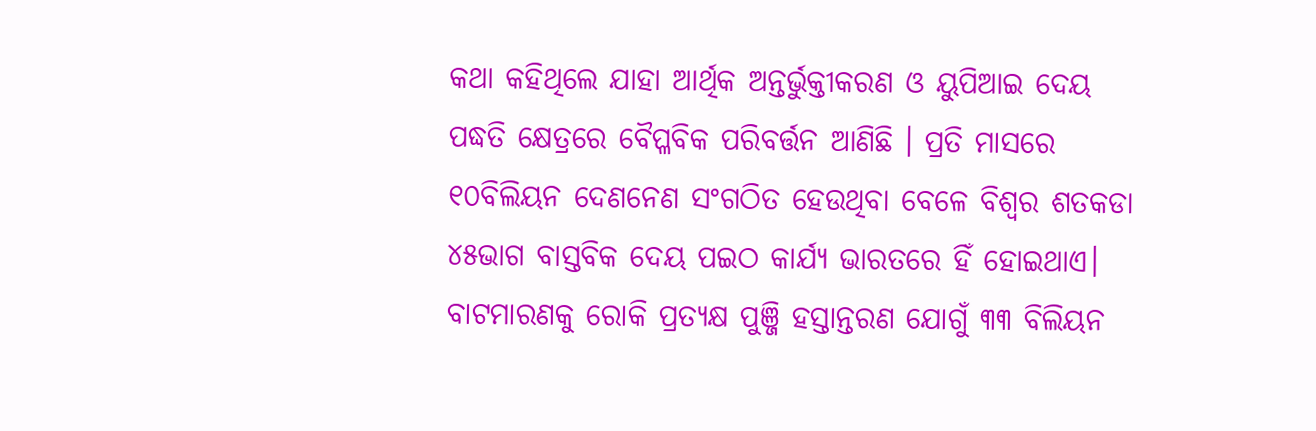କଥା କହିଥିଲେ ଯାହା ଆର୍ଥିକ ଅନ୍ତର୍ଭୁକ୍ତୀକରଣ ଓ ୟୁପିଆଇ ଦେୟ ପଦ୍ଧତି କ୍ଷେତ୍ରରେ ବୈପ୍ଳବିକ ପରିବର୍ତ୍ତନ ଆଣିଛି । ପ୍ରତି ମାସରେ ୧୦ବିଲିୟନ ଦେଣନେଣ ସଂଗଠିତ ହେଉଥିବା ବେଳେ ବିଶ୍ୱର ଶତକଡା ୪୫ଭାଗ ବାସ୍ତବିକ ଦେୟ ପଇଠ କାର୍ଯ୍ୟ ଭାରତରେ ହିଁ ହୋଇଥାଏ। ବାଟମାରଣକୁ ରୋକି ପ୍ରତ୍ୟକ୍ଷ ପୁଞ୍ଜି ହସ୍ତାନ୍ତରଣ ଯୋଗୁଁ ୩୩ ବିଲିୟନ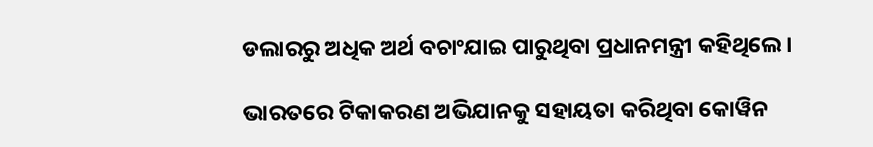ଡଲାରରୁ ଅଧିକ ଅର୍ଥ ବଚାଂଯାଇ ପାରୁଥିବା ପ୍ରଧାନମନ୍ତ୍ରୀ କହିଥିଲେ।

ଭାରତରେ ଟିକାକରଣ ଅଭିଯାନକୁ ସହାୟତା କରିଥିବା କୋୱିନ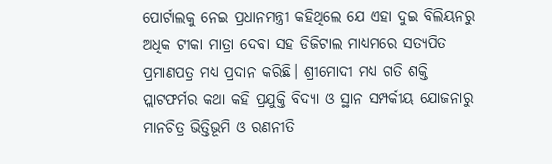ପୋର୍ଟାଲକୁ ନେଇ ପ୍ରଧାନମନ୍ତ୍ରୀ କହିଥିଲେ ଯେ ଏହା ଦୁଇ ବିଲିୟନରୁ ଅଧିକ ଟୀକା ମାତ୍ରା ଦେବା ସହ ଡିଜିଟାଲ ମାଧ୍ୟମରେ ସତ୍ୟପିତ ପ୍ରମାଣପତ୍ର ମଧ୍ୟ ପ୍ରଦାନ କରିଛି। ଶ୍ରୀମୋଦୀ ମଧ୍ୟ ଗତି ଶକ୍ତି ପ୍ଲାଟଫର୍ମର କଥା କହି ପ୍ରଯୁକ୍ତି ବିଦ୍ୟା ଓ ସ୍ଥାନ ସମ୍ପର୍କୀୟ ଯୋଜନାରୁ ମାନଚିତ୍ର ଭିତ୍ତିଭୂମି ଓ ରଣନୀତି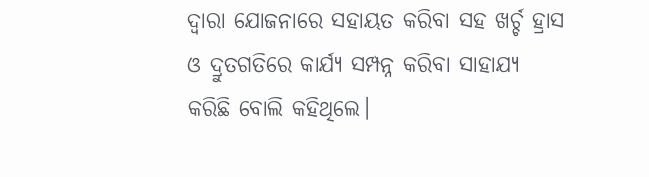ଦ୍ୱାରା ଯୋଜନାରେ ସହାୟତ କରିବା ସହ ଖର୍ଚ୍ଚ ହ୍ରାସ ଓ ଦ୍ରୁତଗତିରେ କାର୍ଯ୍ୟ ସମ୍ପନ୍ନ କରିବା ସାହାଯ୍ୟ କରିଛି ବୋଲି କହିଥିଲେ।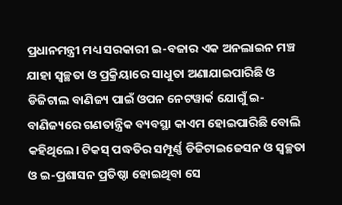ପ୍ରଧାନମନ୍ତ୍ରୀ ମଧ୍ୟ ସରକାରୀ ଇ-ବଜାର ଏକ ଅନଲାଇନ ମଞ୍ଚ ଯାହା ସ୍ୱଚ୍ଛତା ଓ ପ୍ରକ୍ରିୟାରେ ସାଧୁତା ଅଣାଯାଇପାରିଛି ଓ ଡିଜିଟାଲ ବାଣିଜ୍ୟ ପାଇଁ ଓପନ ନେଟୱାର୍କ ଯୋଗୁଁ ଇ-ବାଣିଜ୍ୟରେ ଗଣତାନ୍ତ୍ରିକ ବ୍ୟବସ୍ଥା କାଏମ ହୋଇପାରିଛି ବୋଲି କହିଥିଲେ। ଟିକସ୍ ପଦ୍ଧତିର ସମ୍ପୂର୍ଣ୍ଣ ଡିଜିଟାଇଜେସନ ଓ ସ୍ୱଚ୍ଛତା ଓ ଇ-ପ୍ରଶାସନ ପ୍ରତିଷ୍ଠା ହୋଇଥିବା ସେ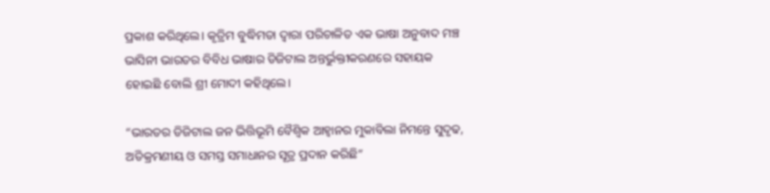ପ୍ରକାଶ କରିଥିଲେ। କୃତ୍ରିମ ବୁଦ୍ଧିମତା ଦ୍ୱାରା ପରିଚାଳିତ ଏକ ଭାଷା ଅନୁବାଦ ମଞ୍ଚ ଭାସିନୀ ଭାରତର ବିବିଧ ଭାଷାର ଡିଜିଟାଲ ଅନ୍ତର୍ଭୁକ୍ତୀକରଣରେ ସହାୟକ ହୋଇଛି ବୋଲି ଶ୍ରୀ ମୋଦୀ କହିଥିଲେ।

“ଭାରତର ଡିଜିଟାଲ ଜନ ଭିତ୍ତିଭୂମି ବୈଶ୍ୱିକ ଆହ୍ୱାନର ମୁକାବିଲା ନିମନ୍ତେ ସୁଦୃଢ, ଅତିକ୍ରମଣୀୟ ଓ ସମସ୍ତ ସମାଧାନର ସୂତ୍ର ପ୍ରଦାନ କରିଛି”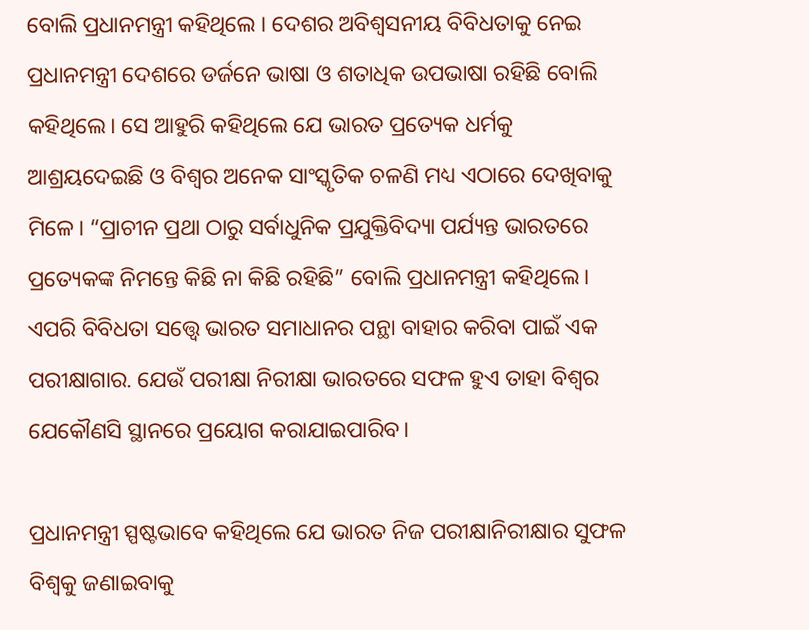ବୋଲି ପ୍ରଧାନମନ୍ତ୍ରୀ କହିଥିଲେ । ଦେଶର ଅବିଶ୍ୱସନୀୟ ବିବିଧତାକୁ ନେଇ ପ୍ରଧାନମନ୍ତ୍ରୀ ଦେଶରେ ଡର୍ଜନେ ଭାଷା ଓ ଶତାଧିକ ଉପଭାଷା ରହିଛି ବୋଲି କହିଥିଲେ। ସେ ଆହୁରି କହିଥିଲେ ଯେ ଭାରତ ପ୍ରତ୍ୟେକ ଧର୍ମକୁ ଆଶ୍ରୟଦେଇଛି ଓ ବିଶ୍ୱର ଅନେକ ସାଂସ୍କୃତିକ ଚଳଣି ମଧ୍ୟ ଏଠାରେ ଦେଖିବାକୁ ମିଳେ। “ପ୍ରାଚୀନ ପ୍ରଥା ଠାରୁ ସର୍ବାଧୁନିକ ପ୍ରଯୁକ୍ତିବିଦ୍ୟା ପର୍ଯ୍ୟନ୍ତ ଭାରତରେ ପ୍ରତ୍ୟେକଙ୍କ ନିମନ୍ତେ କିଛି ନା କିଛି ରହିଛି” ବୋଲି ପ୍ରଧାନମନ୍ତ୍ରୀ କହିଥିଲେ। ଏପରି ବିବିଧତା ସତ୍ତ୍ୱେ ଭାରତ ସମାଧାନର ପନ୍ଥା ବାହାର କରିବା ପାଇଁ ଏକ ପରୀକ୍ଷାଗାର. ଯେଉଁ ପରୀକ୍ଷା ନିରୀକ୍ଷା ଭାରତରେ ସଫଳ ହୁଏ ତାହା ବିଶ୍ୱର ଯେକୌଣସି ସ୍ଥାନରେ ପ୍ରୟୋଗ କରାଯାଇପାରିବ।

ପ୍ରଧାନମନ୍ତ୍ରୀ ସ୍ପଷ୍ଟଭାବେ କହିଥିଲେ ଯେ ଭାରତ ନିଜ ପରୀକ୍ଷାନିରୀକ୍ଷାର ସୁଫଳ ବିଶ୍ୱକୁ ଜଣାଇବାକୁ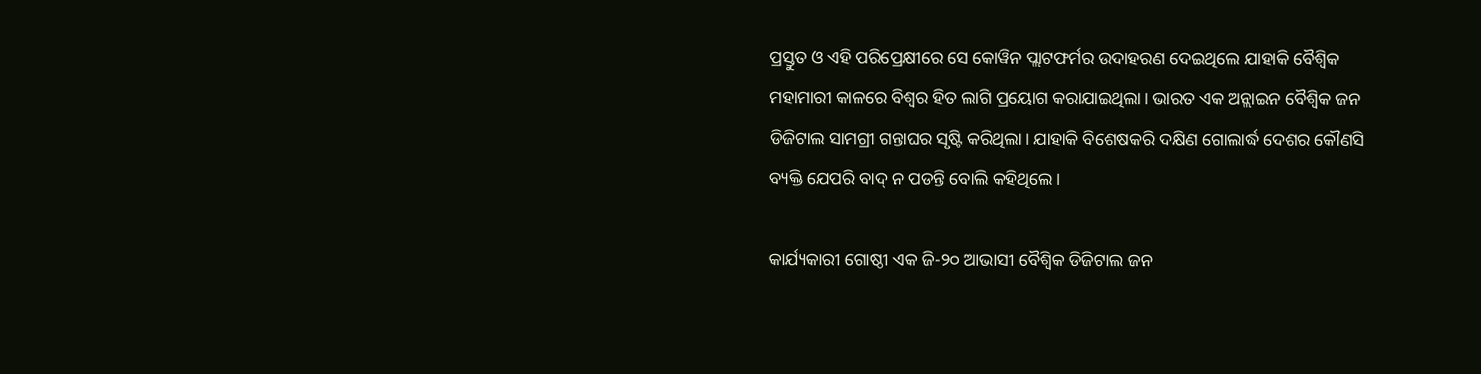ପ୍ରସ୍ତୁତ ଓ ଏହି ପରିପ୍ରେକ୍ଷୀରେ ସେ କୋୱିନ ପ୍ଲାଟଫର୍ମର ଉଦାହରଣ ଦେଇଥିଲେ ଯାହାକି ବୈଶ୍ୱିକ ମହାମାରୀ କାଳରେ ବିଶ୍ୱର ହିତ ଲାଗି ପ୍ରୟୋଗ କରାଯାଇଥିଲା। ଭାରତ ଏକ ଅନ୍ଲାଇନ ବୈଶ୍ୱିକ ଜନ ଡିଜିଟାଲ ସାମଗ୍ରୀ ଗନ୍ତାଘର ସୃଷ୍ଟି କରିଥିଲା। ଯାହାକି ବିଶେଷକରି ଦକ୍ଷିଣ ଗୋଲାର୍ଦ୍ଧ ଦେଶର କୌଣସି ବ୍ୟକ୍ତି ଯେପରି ବାଦ୍ ନ ପଡନ୍ତି ବୋଲି କହିଥିଲେ।

କାର୍ଯ୍ୟକାରୀ ଗୋଷ୍ଠୀ ଏକ ଜି-୨୦ ଆଭାସୀ ବୈଶ୍ୱିକ ଡିଜିଟାଲ ଜନ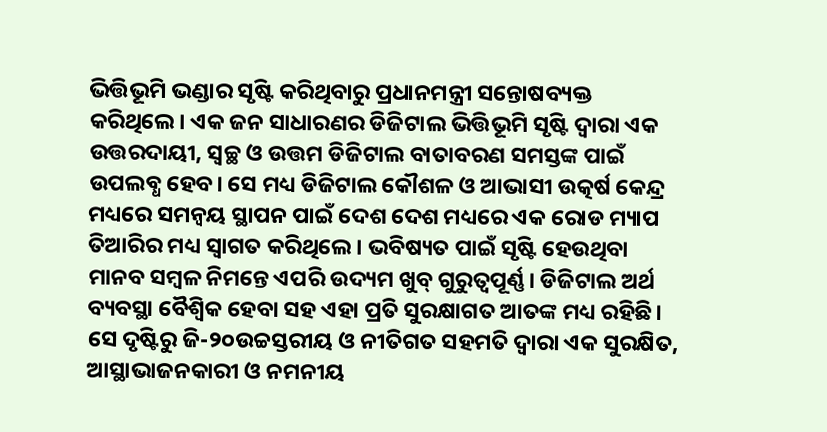ଭିତ୍ତିଭୂମି ଭଣ୍ଡାର ସୃଷ୍ଟି କରିଥିବାରୁ ପ୍ରଧାନମନ୍ତ୍ରୀ ସନ୍ତୋଷବ୍ୟକ୍ତ କରିଥିଲେ। ଏକ ଜନ ସାଧାରଣର ଡିଜିଟାଲ ଭିତ୍ତିଭୂମି ସୃଷ୍ଟି ଦ୍ୱାରା ଏକ ଉତ୍ତରଦାୟୀ, ସ୍ୱଚ୍ଛ ଓ ଉତ୍ତମ ଡିଜିଟାଲ ବାତାବରଣ ସମସ୍ତଙ୍କ ପାଇଁ ଉପଲବ୍ଧ ହେବ। ସେ ମଧ୍ୟ ଡିଜିଟାଲ କୌଶଳ ଓ ଆଭାସୀ ଉତ୍କର୍ଷ କେନ୍ଦ୍ର ମଧ୍ୟରେ ସମନ୍ୱୟ ସ୍ଥାପନ ପାଇଁ ଦେଶ ଦେଶ ମଧ୍ୟରେ ଏକ ରୋଡ ମ୍ୟାପ ତିଆରିର ମଧ୍ୟ ସ୍ୱାଗତ କରିଥିଲେ। ଭବିଷ୍ୟତ ପାଇଁ ସୃଷ୍ଟି ହେଉଥିବା ମାନବ ସମ୍ବଳ ନିମନ୍ତେ ଏପରି ଉଦ୍ୟମ ଖୁବ୍ ଗୁରୁତ୍ୱପୂର୍ଣ୍ଣ। ଡିଜିଟାଲ ଅର୍ଥ ବ୍ୟବସ୍ଥା ବୈଶ୍ୱିକ ହେବା ସହ ଏହା ପ୍ରତି ସୁରକ୍ଷାଗତ ଆତଙ୍କ ମଧ୍ୟ ରହିଛି। ସେ ଦୃଷ୍ଟିରୁ ଜି-୨୦ଉଚ୍ଚସ୍ତରୀୟ ଓ ନୀତିଗତ ସହମତି ଦ୍ୱାରା ଏକ ସୁରକ୍ଷିତ, ଆସ୍ଥାଭାଜନକାରୀ ଓ ନମନୀୟ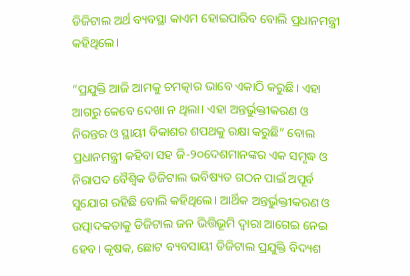ଡିଜିଟାଲ ଅର୍ଥ ବ୍ୟବସ୍ଥା କାଏମ ହୋଇପାରିବ ବୋଲି ପ୍ରଧାନମନ୍ତ୍ରୀ କହିଥିଲେ।

“ପ୍ରଯୁକ୍ତି ଆଜି ଆମକୁ ଚମତ୍କାର ଭାବେ ଏକାଠି କରୁଛି। ଏହା ଆଗରୁ କେବେ ଦେଖା ନ ଥିଲା। ଏହା ଅନ୍ତର୍ଭୁକ୍ତୀକରଣ ଓ ନିରନ୍ତର ଓ ସ୍ଥାୟୀ ବିକାଶର ଶପଥକୁ ରକ୍ଷା କରୁଛି” ବୋଲ ପ୍ରଧାନମନ୍ତ୍ରୀ କହିବା ସହ ଜି-୨୦ଦେଶମାନଙ୍କର ଏକ ସମୃଦ୍ଧ ଓ ନିରାପଦ ବୈଶ୍ୱିକ ଡିଜିଟାଲ ଭବିଷ୍ୟତ ଗଠନ ପାଇଁ ଅପୂର୍ବ ସୁଯୋଗ ରହିଛି ବୋଲି କହିଥିଲେ। ଆର୍ଥିକ ଅନ୍ତର୍ଭୁକ୍ତୀକରଣ ଓ ଉତ୍ପାଦକତାକୁ ଡିଜିଟାଲ ଜନ ଭିତ୍ତିଭୂମି ଦ୍ୱାରା ଆଗେଇ ନେଇ ହେବ। କୃଷକ, ଛୋଟ ବ୍ୟବସାୟୀ ଡିଜିଟାଲ ପ୍ରଯୁକ୍ତି ବିଦ୍ୟଶ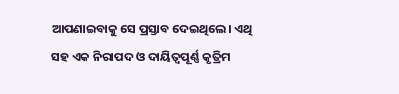ଆପଣାଇବାକୁ ସେ ପ୍ରସ୍ତାବ ଦେଇଥିଲେ। ଏଥି ସହ ଏକ ନିରାପଦ ଓ ଦାୟିତ୍ୱପୂର୍ଣ୍ଣ କୃତ୍ରିମ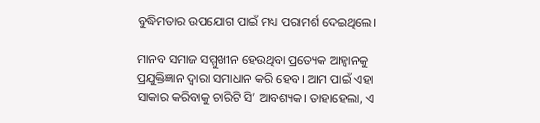ବୁଦ୍ଧିମତାର ଉପଯୋଗ ପାଇଁ ମଧ୍ୟ ପରାମର୍ଶ ଦେଇଥିଲେ।

ମାନବ ସମାଜ ସମ୍ମୁଖୀନ ହେଉଥିବା ପ୍ରତ୍ୟେକ ଆହ୍ୱାନକୁ ପ୍ରଯୁକ୍ତିଜ୍ଞାନ ଦ୍ୱାରା ସମାଧାନ କରି ହେବ। ଆମ ପାଇଁ ଏହା ସାକାର କରିବାକୁ ଚାରିଟି ସି’ ଆବଶ୍ୟକ। ତାହାହେଲା, ଏ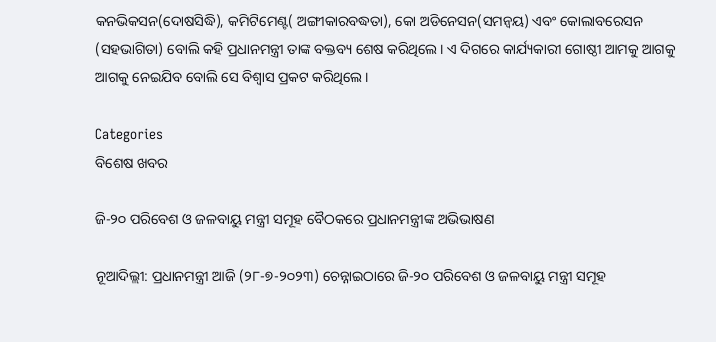କନଭିକସନ(ଦୋଷସିଦ୍ଧି), କମିଟିମେଣ୍ଟ( ଅଙ୍ଗୀକାରବଦ୍ଧତା), କୋ ଅଡିନେସନ(ସମନ୍ୱୟ) ଏବଂ କୋଲାବରେସନ (ସହଭାଗିତା) ବୋଲି କହି ପ୍ରଧାନମନ୍ତ୍ରୀ ତାଙ୍କ ବକ୍ତବ୍ୟ ଶେଷ କରିଥିଲେ। ଏ ଦିଗରେ କାର୍ଯ୍ୟକାରୀ ଗୋଷ୍ଠୀ ଆମକୁ ଆଗକୁ ଆଗକୁ ନେଇଯିବ ବୋଲି ସେ ବିଶ୍ୱାସ ପ୍ରକଟ କରିଥିଲେ।

Categories
ବିଶେଷ ଖବର

ଜି-୨୦ ପରିବେଶ ଓ ଜଳବାୟୁ ମନ୍ତ୍ରୀ ସମୂହ ବୈଠକରେ ପ୍ରଧାନମନ୍ତ୍ରୀଙ୍କ ଅଭିଭାଷଣ

ନୂଆଦିଲ୍ଲୀ: ପ୍ରଧାନମନ୍ତ୍ରୀ ଆଜି (୨୮-୭-୨୦୨୩) ଚେନ୍ନାଇଠାରେ ଜି-୨୦ ପରିବେଶ ଓ ଜଳବାୟୁ ମନ୍ତ୍ରୀ ସମୂହ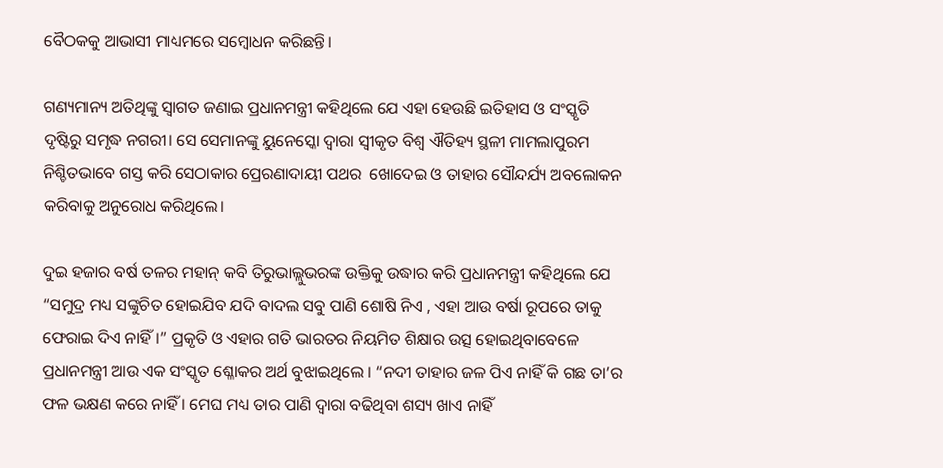ବୈଠକକୁ ଆଭାସୀ ମାଧ୍ୟମରେ ସମ୍ବୋଧନ କରିଛନ୍ତି।

ଗଣ୍ୟମାନ୍ୟ ଅତିଥିଙ୍କୁ ସ୍ୱାଗତ ଜଣାଇ ପ୍ରଧାନମନ୍ତ୍ରୀ କହିଥିଲେ ଯେ ଏହା ହେଉଛି ଇତିହାସ ଓ ସଂସ୍କୃତି ଦୃଷ୍ଟିରୁ ସମୃଦ୍ଧ ନଗରୀ। ସେ ସେମାନଙ୍କୁ ୟୁନେସ୍କୋ ଦ୍ୱାରା ସ୍ୱୀକୃତ ବିଶ୍ୱ ଐତିହ୍ୟ ସ୍ଥଳୀ ମାମଲାପୁରମ ନିଶ୍ଚିତଭାବେ ଗସ୍ତ କରି ସେଠାକାର ପ୍ରେରଣାଦାୟୀ ପଥର  ଖୋଦେଇ ଓ ତାହାର ସୌନ୍ଦର୍ଯ୍ୟ ଅବଲୋକନ କରିବାକୁ ଅନୁରୋଧ କରିଥିଲେ।

ଦୁଇ ହଜାର ବର୍ଷ ତଳର ମହାନ୍ କବି ତିରୁଭାଲ୍ଲୁଭରଙ୍କ ଉକ୍ତିକୁ ଉଦ୍ଧାର କରି ପ୍ରଧାନମନ୍ତ୍ରୀ କହିଥିଲେ ଯେ “ସମୁଦ୍ର ମଧ୍ୟ ସଙ୍କୁଚିତ ହୋଇଯିବ ଯଦି ବାଦଲ ସବୁ ପାଣି ଶୋଷି ନିଏ , ଏହା ଆଉ ବର୍ଷା ରୂପରେ ତାକୁ ଫେରାଇ ଦିଏ ନାହିଁ।” ପ୍ରକୃତି ଓ ଏହାର ଗତି ଭାରତର ନିୟମିତ ଶିକ୍ଷାର ଉତ୍ସ ହୋଇଥିବାବେଳେ ପ୍ରଧାନମନ୍ତ୍ରୀ ଆଉ ଏକ ସଂସ୍କୃତ ଶ୍ଳୋକର ଅର୍ଥ ବୁଝାଇଥିଲେ । “ନଦୀ ତାହାର ଜଳ ପିଏ ନାହିଁ କି ଗଛ ତା’ର ଫଳ ଭକ୍ଷଣ କରେ ନାହିଁ । ମେଘ ମଧ୍ୟ ତାର ପାଣି ଦ୍ୱାରା ବଢିଥିବା ଶସ୍ୟ ଖାଏ ନାହିଁ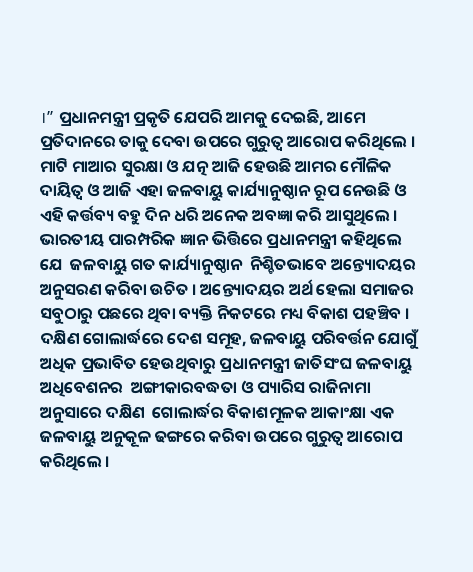।” ପ୍ରଧାନମନ୍ତ୍ରୀ ପ୍ରକୃତି ଯେପରି ଆମକୁ ଦେଇଛି, ଆମେ ପ୍ରତିଦାନରେ ତାକୁ ଦେବା ଉପରେ ଗୁରୁତ୍ୱ ଆରୋପ କରିଥିଲେ । ମାଟି ମାଆର ସୁରକ୍ଷା ଓ ଯତ୍ନ ଆଜି ହେଉଛି ଆମର ମୌଳିକ ଦାୟିତ୍ୱ ଓ ଆଜି ଏହା ଜଳବାୟୁ କାର୍ଯ୍ୟାନୁଷ୍ଠାନ ରୂପ ନେଉଛି ଓ ଏହି କର୍ତ୍ତବ୍ୟ ବହୁ ଦିନ ଧରି ଅନେକ ଅବଜ୍ଞା କରି ଆସୁଥିଲେ । ଭାରତୀୟ ପାରମ୍ପରିକ ଜ୍ଞାନ ଭିତ୍ତିରେ ପ୍ରଧାନମନ୍ତ୍ରୀ କହିଥିଲେ ଯେ  ଜଳବାୟୁ ଗତ କାର୍ଯ୍ୟାନୁଷ୍ଠାନ  ନିଶ୍ଚିତଭାବେ ଅନ୍ତ୍ୟୋଦୟର ଅନୁସରଣ କରିବା ଉଚିତ । ଅନ୍ତ୍ୟୋଦୟର ଅର୍ଥ ହେଲା ସମାଜର ସବୁଠାରୁ ପଛରେ ଥିବା ବ୍ୟକ୍ତି ନିକଟରେ ମଧ୍ୟ ବିକାଶ ପହଞ୍ଚିବ । ଦକ୍ଷିଣ ଗୋଲାର୍ଦ୍ଧରେ ଦେଶ ସମୂହ, ଜଳବାୟୁ ପରିବର୍ତ୍ତନ ଯୋଗୁଁ ଅଧିକ ପ୍ରଭାବିତ ହେଉଥିବାରୁ ପ୍ରଧାନମନ୍ତ୍ରୀ ଜାତିସଂଘ ଜଳବାୟୁ ଅଧିବେଶନର  ଅଙ୍ଗୀକାରବଦ୍ଧତା ଓ ପ୍ୟାରିସ ରାଜିନାମା ଅନୁସାରେ ଦକ୍ଷିଣ  ଗୋଲାର୍ଦ୍ଧର ବିକାଶମୂଳକ ଆକାଂକ୍ଷା ଏକ ଜଳବାୟୁ ଅନୁକୂଳ ଢଙ୍ଗରେ କରିବା ଉପରେ ଗୁରୁତ୍ୱ ଆରୋପ କରିଥିଲେ ।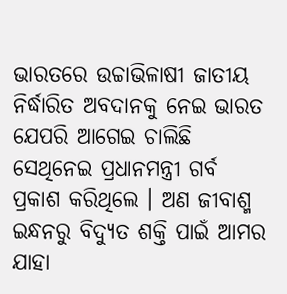ଭାରତରେ ଉଚ୍ଚାଭିଳାଷୀ ଜାତୀୟ ନିର୍ଦ୍ଧାରିତ ଅବଦାନକୁ ନେଇ ଭାରତ ଯେପରି ଆଗେଇ ଚାଲିଛି ସେଥିନେଇ ପ୍ରଧାନମନ୍ତ୍ରୀ ଗର୍ବ ପ୍ରକାଶ କରିଥିଲେ । ଅଣ ଜୀବାଶ୍ମ ଇନ୍ଧନରୁ ବିଦ୍ୟୁତ ଶକ୍ତି ପାଇଁ ଆମର ଯାହା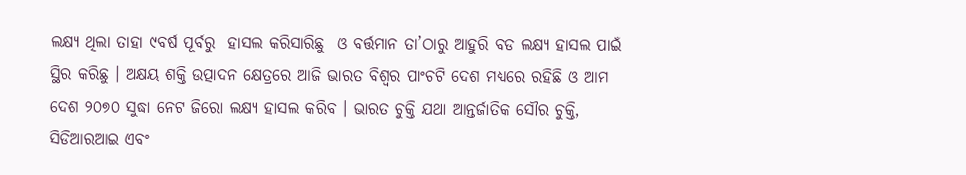ଲକ୍ଷ୍ୟ ଥିଲା ତାହା ୯ବର୍ଷ ପୂର୍ବରୁ  ହାସଲ କରିସାରିଛୁ  ଓ ବର୍ତ୍ତମାନ ତା’ଠାରୁ ଆହୁରି ବଡ ଲକ୍ଷ୍ୟ ହାସଲ ପାଇଁ ସ୍ଥିର କରିଛୁ । ଅକ୍ଷୟ ଶକ୍ତି ଉତ୍ପାଦନ କ୍ଷେତ୍ରରେ ଆଜି ଭାରତ ବିଶ୍ୱର ପାଂଚଟି ଦେଶ ମଧ୍ୟରେ ରହିଛି ଓ ଆମ ଦେଶ ୨୦୭୦ ସୁଦ୍ଧା ନେଟ ଜିରୋ ଲକ୍ଷ୍ୟ ହାସଲ କରିବ । ଭାରତ ଚୁକ୍ତି ଯଥା ଆନ୍ତର୍ଜାତିକ ସୌର ଚୁକ୍ତି, ସିଡିଆରଆଇ ଏବଂ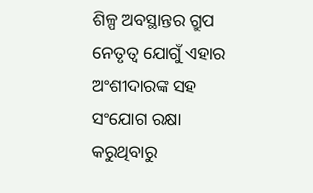ଶିଳ୍ପ ଅବସ୍ଥାନ୍ତର ଗ୍ରୁପ ନେତୃତ୍ୱ ଯୋଗୁଁ ଏହାର ଅଂଶୀଦାରଙ୍କ ସହ ସଂଯୋଗ ରକ୍ଷା କରୁଥିବାରୁ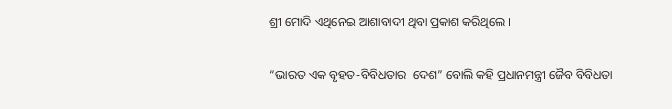ଶ୍ରୀ ମୋଦି ଏଥିନେଇ ଆଶାବାଦୀ ଥିବା ପ୍ରକାଶ କରିଥିଲେ ।

“ଭାରତ ଏକ ବୃହତ-ବିବିଧତାର  ଦେଶ” ବୋଲି କହି ପ୍ରଧାନମନ୍ତ୍ରୀ ଜୈବ ବିବିଧତା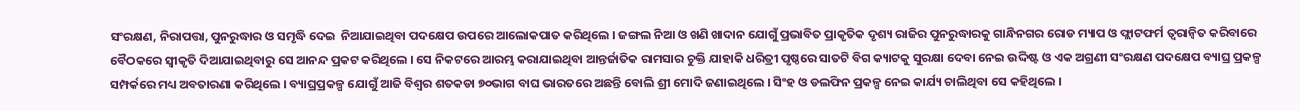ସଂରକ୍ଷଣ, ନିରାପତ୍ତା, ପୁନରୁଦ୍ଧାର ଓ ସମୃଦ୍ଧି ଦେଇ  ନିଆଯାଇଥିବା ପଦକ୍ଷେପ ଉପରେ ଆଲୋକପାତ କରିଥିଲେ । ଜଙ୍ଗଲ ନିଆ ଓ ଖଣି ଖାଦାନ ଯୋଗୁଁ ପ୍ରଭାବିତ ପ୍ରାକୃତିକ ଦୃଶ୍ୟ ରାଜିର ପୁନରୁଦ୍ଧାରକୁ ଗାନ୍ଧିନଗର ରୋଡ ମ୍ୟାପ ଓ ଫ୍ଲାଟଫର୍ମ ତ୍ୱରାନ୍ୱିତ କରିବାରେ ବୈଠକରେ ସ୍ୱୀକୃତି ଦିଆଯାଇଥିବାରୁ ସେ ଆନନ୍ଦ ପ୍ରକଟ କରିଥିଲେ । ସେ ନିକଟରେ ଆରମ୍ଭ କରାଯାଇଥିବା ଆନ୍ତର୍ଜାତିକ ରାମସାର ଚୁକ୍ତି ଯାହାକି ଧରିତ୍ରୀ ପୃଷ୍ଠରେ ସାତଟି ବିଗ କ୍ୟାଟକୁ ସୁରକ୍ଷା ଦେବା ନେଇ ଉଦ୍ଦିଷ୍ଟ ଓ ଏକ ଅଗ୍ରଣୀ ସଂରକ୍ଷଣ ପଦକ୍ଷେପ ବ୍ୟାଘ୍ର ପ୍ରକଳ୍ପ ସମ୍ପର୍କରେ ମଧ୍ୟ ଅବତାରଣା କରିଥିଲେ । ବ୍ୟାଘ୍ରପ୍ରକଳ୍ପ ଯୋଗୁଁ ଆଜି ବିଶ୍ୱର ଶତକଡା ୭୦ଭାଗ ବାଘ ଭାରତରେ ଅଛନ୍ତି ବୋଲି ଶ୍ରୀ ମୋଦି ଜଣାଇଥିଲେ । ସିଂହ ଓ ଡଲଫିନ ପ୍ରକଳ୍ପ ନେଇ କାର୍ଯ୍ୟ ଚାଲିଥିବା ସେ କହିଥିଲେ ।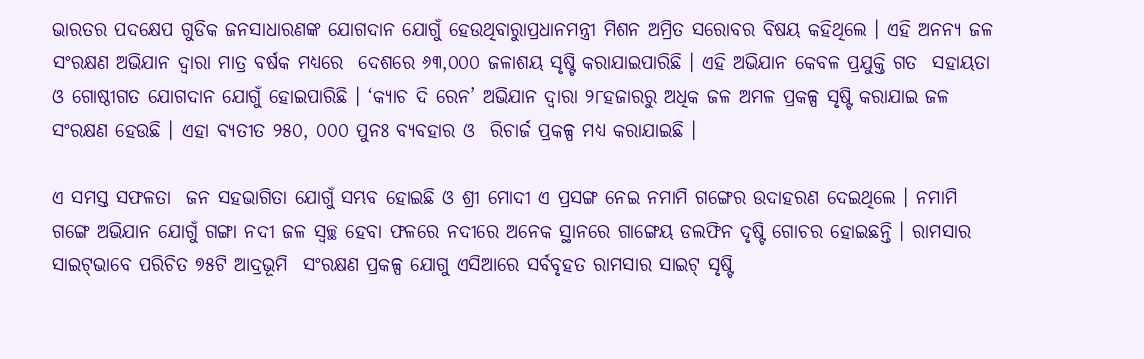ଭାରତର ପଦକ୍ଷେପ ଗୁଡିକ ଜନସାଧାରଣଙ୍କ ଯୋଗଦାନ ଯୋଗୁଁ ହେଉଥିବାରୁାପ୍ରଧାନମନ୍ତ୍ରୀ ମିଶନ ଅମ୍ରିତ ସରୋବର ବିଷୟ କହିଥିଲେ । ଏହି ଅନନ୍ୟ ଜଳ ସଂରକ୍ଷଣ ଅଭିଯାନ ଦ୍ୱାରା ମାତ୍ର ବର୍ଷକ ମଧ୍ୟରେ  ଦେଶରେ ୬୩,୦୦୦ ଜଳାଶୟ ସୃଷ୍ଟି କରାଯାଇପାରିଛି । ଏହି ଅଭିଯାନ କେବଳ ପ୍ରଯୁକ୍ତି ଗତ  ସହାୟତା ଓ ଗୋଷ୍ଠୀଗତ ଯୋଗଦାନ ଯୋଗୁଁ ହୋଇପାରିଛି । ‘କ୍ୟାଚ ଦି ରେନ’ ଅଭିଯାନ ଦ୍ୱାରା ୨୮ହଜାରରୁ ଅଧିକ ଜଳ ଅମଳ ପ୍ରକଳ୍ପ ସୃଷ୍ଟି କରାଯାଇ ଜଳ ସଂରକ୍ଷଣ ହେଉଛି । ଏହା ବ୍ୟତୀତ ୨୫୦, ୦୦୦ ପୁନଃ ବ୍ୟବହାର ଓ  ରିଚାର୍ଜ ପ୍ରକଳ୍ପ ମଧ୍ୟ କରାଯାଇଛି ।

ଏ ସମସ୍ତ ସଫଳତା  ଜନ ସହଭାଗିତା ଯୋଗୁଁ ସମ୍ଭବ ହୋଇଛି ଓ ଶ୍ରୀ ମୋଦୀ ଏ ପ୍ରସଙ୍ଗ ନେଇ ନମାମି ଗଙ୍ଗେର ଉଦାହରଣ ଦେଇଥିଲେ । ନମାମି ଗଙ୍ଗେ ଅଭିଯାନ ଯୋଗୁଁ ଗଙ୍ଗା ନଦୀ ଜଳ ସ୍ୱଚ୍ଛ ହେବା ଫଳରେ ନଦୀରେ ଅନେକ ସ୍ଥାନରେ ଗାଙ୍ଗେୟ ଡଲଫିନ ଦୃଷ୍ଟି ଗୋଚର ହୋଇଛନ୍ତି । ରାମସାର ସାଇଟ୍‌ଭାବେ ପରିଚିତ ୭୫ଟି ଆଦ୍ରଭୂମି  ସଂରକ୍ଷଣ ପ୍ରକଳ୍ପ ଯୋଗୁ ଏସିଆରେ ସର୍ବବୃହତ ରାମସାର ସାଇଟ୍ ସୃଷ୍ଟି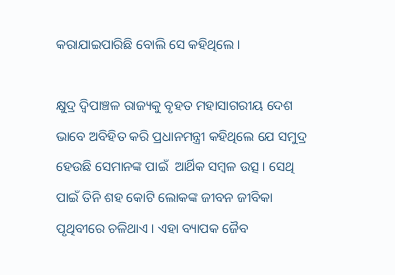କରାଯାଇପାରିଛି ବୋଲି ସେ କହିଥିଲେ ।

କ୍ଷୁଦ୍ର ଦ୍ୱିପାଞ୍ଚଳ ରାଜ୍ୟକୁ ବୃହତ ମହାସାଗରୀୟ ଦେଶ ଭାବେ ଅବିହିତ କରି ପ୍ରଧାନମନ୍ତ୍ରୀ କହିଥିଲେ ଯେ ସମୁଦ୍ର ହେଉଛି ସେମାନଙ୍କ ପାଇଁ  ଆର୍ଥିକ ସମ୍ବଳ ଉତ୍ସ । ସେଥି ପାଇଁ ତିନି ଶହ କୋଟି ଲୋକଙ୍କ ଜୀବନ ଜୀବିକା ପୃଥିବୀରେ ଚଳିଥାଏ । ଏହା ବ୍ୟାପକ ଜୈବ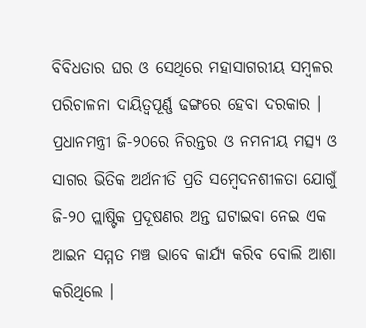ବିବିଧତାର ଘର ଓ ସେଥିରେ ମହାସାଗରୀୟ ସମ୍ବଳର ପରିଚାଳନା ଦାୟିତ୍ୱପୂର୍ଣ୍ଣ ଢଙ୍ଗରେ ହେବା ଦରକାର । ପ୍ରଧାନମନ୍ତ୍ରୀ ଜି-୨୦ରେ ନିରନ୍ତର ଓ ନମନୀୟ ମତ୍ସ୍ୟ ଓ ସାଗର ଭିତିକ ଅର୍ଥନୀତି ପ୍ରତି ସମ୍ବେଦନଶୀଳତା ଯୋଗୁଁ ଜି-୨୦ ପ୍ଲାଷ୍ଟିକ ପ୍ରଦୂଷଣର ଅନ୍ତ ଘଟାଇବା ନେଇ ଏକ ଆଇନ ସମ୍ମତ ମଞ୍ଚ ଭାବେ କାର୍ଯ୍ୟ କରିବ ବୋଲି ଆଶା କରିଥିଲେ ।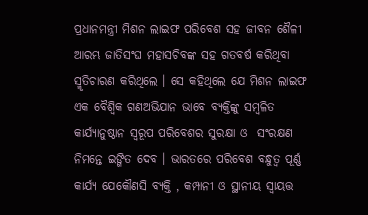ପ୍ରଧାନମନ୍ତ୍ରୀ ମିଶନ ଲାଇଫ ପରିବେଶ ସହ ଜୀବନ ଶୈଳୀ ଆରମ୍ଭ ଜାତିସଂଘ ମହାସଚିବଙ୍କ ସହ ଗତବର୍ଷ କରିଥିବା ସ୍ମୃତିଚାରଣ କରିଥିଲେ । ସେ କହିଥିଲେ ଯେ ମିଶନ ଲାଇଫ ଏକ ବୈଶ୍ୱିକ ଗଣଅଭିଯାନ ଭାବେ ବ୍ୟକ୍ତିଙ୍କୁ ସମ୍ବଳିତ କାର୍ଯ୍ୟାନୁଷ୍ଠାନ ସ୍ୱରୂପ ପରିବେଶର ସୁରକ୍ଷା ଓ  ସଂରକ୍ଷଣ ନିମନ୍ତେ ଇଙ୍ଗିତ ଦେବ । ଭାରତରେ ପରିବେଶ ବନ୍ଧୁତ୍ୱ ପୂର୍ଣ୍ଣ କାର୍ଯ୍ୟ ଯେକୌଣସି ବ୍ୟକ୍ତି , କମ୍ପାନୀ ଓ ସ୍ଥାନୀୟ ସ୍ୱାୟତ୍ତ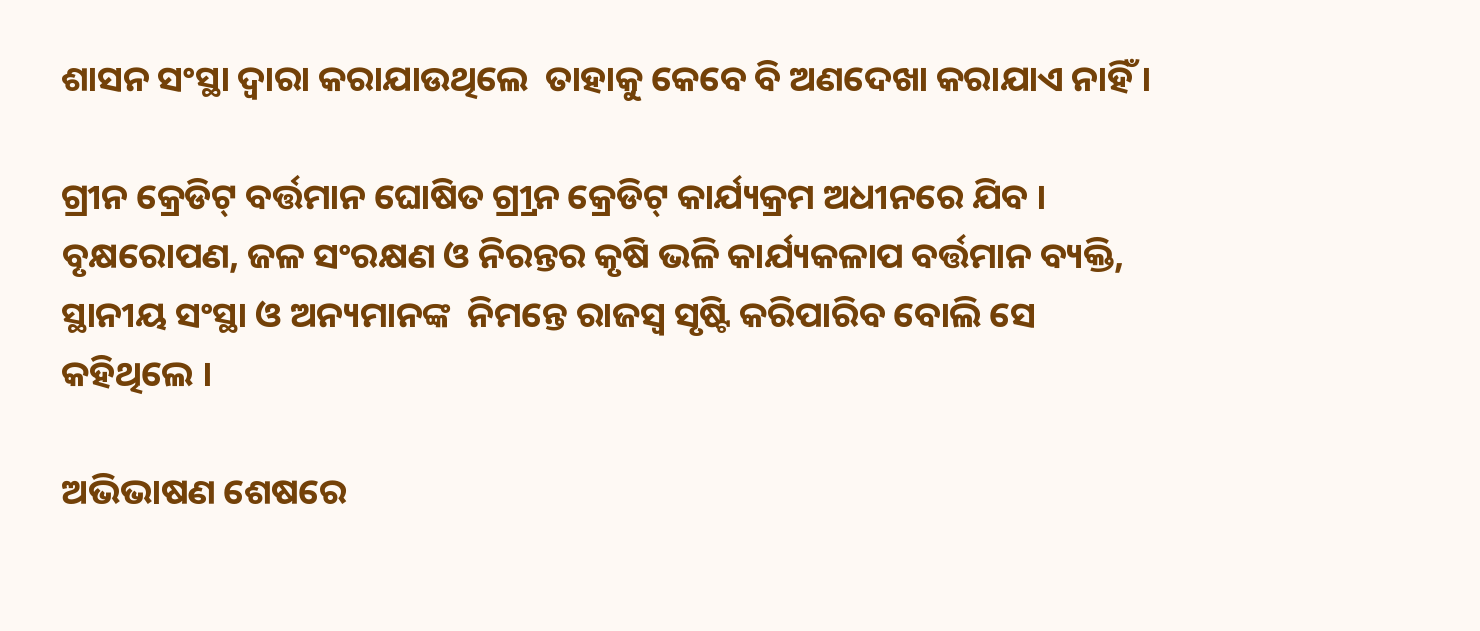ଶାସନ ସଂସ୍ଥା ଦ୍ୱାରା କରାଯାଉଥିଲେ  ତାହାକୁ କେବେ ବି ଅଣଦେଖା କରାଯାଏ ନାହିଁ ।

ଗ୍ରୀନ କ୍ରେଡିଟ୍ ବର୍ତ୍ତମାନ ଘୋଷିତ ଗ୍ର୍ରୀନ କ୍ରେଡିଟ୍ କାର୍ଯ୍ୟକ୍ରମ ଅଧୀନରେ ଯିବ । ବୃକ୍ଷରୋପଣ, ଜଳ ସଂରକ୍ଷଣ ଓ ନିରନ୍ତର କୃଷି ଭଳି କାର୍ଯ୍ୟକଳାପ ବର୍ତ୍ତମାନ ବ୍ୟକ୍ତି, ସ୍ଥାନୀୟ ସଂସ୍ଥା ଓ ଅନ୍ୟମାନଙ୍କ  ନିମନ୍ତେ ରାଜସ୍ୱ ସୃଷ୍ଟି କରିପାରିବ ବୋଲି ସେ କହିଥିଲେ ।

ଅଭିଭାଷଣ ଶେଷରେ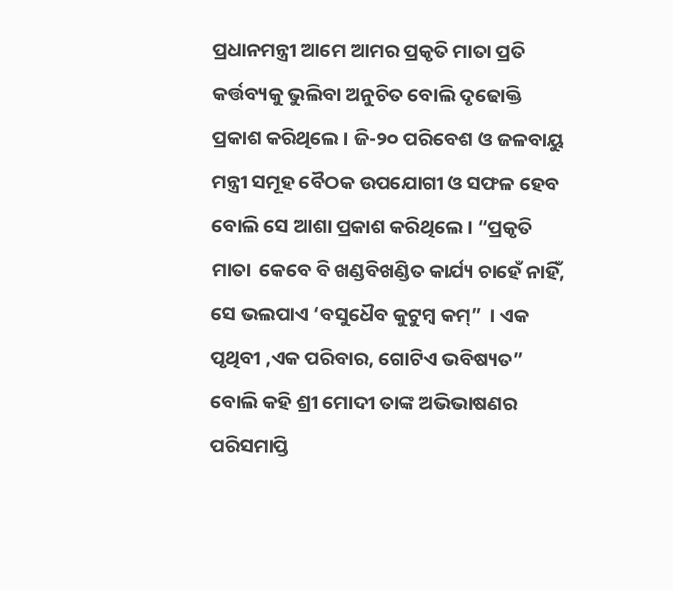ପ୍ରଧାନମନ୍ତ୍ରୀ ଆମେ ଆମର ପ୍ରକୃତି ମାତା ପ୍ରତି କର୍ତ୍ତବ୍ୟକୁ ଭୁଲିବା ଅନୁଚିତ ବୋଲି ଦୃଢୋକ୍ତି ପ୍ରକାଶ କରିଥିଲେ । ଜି-୨୦ ପରିବେଶ ଓ ଜଳବାୟୁ ମନ୍ତ୍ରୀ ସମୂହ ବୈଠକ ଉପଯୋଗୀ ଓ ସଫଳ ହେବ ବୋଲି ସେ ଆଶା ପ୍ରକାଶ କରିଥିଲେ । “ପ୍ରକୃତି ମାତା  କେବେ ବି ଖଣ୍ଡବିଖଣ୍ଡିତ କାର୍ଯ୍ୟ ଚାହେଁ ନାହିଁ, ସେ ଭଲପାଏ ‘ବସୁଧୈବ କୁଟୁମ୍ବ କମ୍‌”  । ଏକ ପୃଥିବୀ ,ଏକ ପରିବାର, ଗୋଟିଏ ଭବିଷ୍ୟତ” ବୋଲି କହି ଶ୍ରୀ ମୋଦୀ ତାଙ୍କ ଅଭିଭାଷଣର ପରିସମାପ୍ତି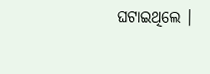ଘଟାଇଥିଲେ ।